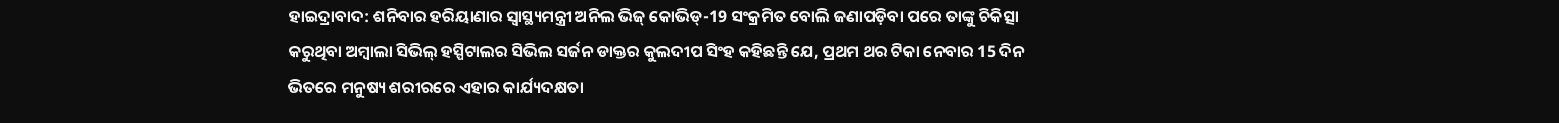ହାଇଦ୍ରାବାଦ: ଶନିବାର ହରିୟାଣାର ସ୍ବାସ୍ଥ୍ୟମନ୍ତ୍ରୀ ଅନିଲ ଭିଜ୍ କୋଭିଡ୍-19 ସଂକ୍ରମିତ ବୋଲି ଜଣାପଡ଼ିବା ପରେ ତାଙ୍କୁ ଚିକିତ୍ସା କରୁଥିବା ଅମ୍ବାଲା ସିଭିଲ୍ ହସ୍ପିଟାଲର ସିଭିଲ ସର୍ଜନ ଡାକ୍ତର କୁଲଦୀପ ସିଂହ କହିଛନ୍ତି ଯେ, ପ୍ରଥମ ଥର ଟିକା ନେବାର 15 ଦିନ ଭିତରେ ମନୁଷ୍ୟ ଶରୀରରେ ଏହାର କାର୍ଯ୍ୟଦକ୍ଷତା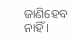ଜାଣିହେବ ନାହିଁ ।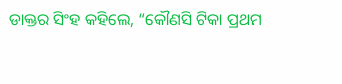ଡାକ୍ତର ସିଂହ କହିଲେ, “କୌଣସି ଟିକା ପ୍ରଥମ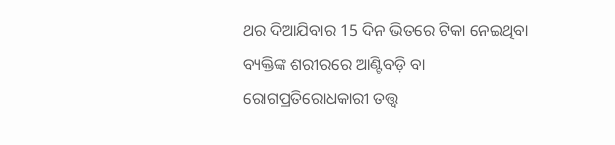ଥର ଦିଆଯିବାର 15 ଦିନ ଭିତରେ ଟିକା ନେଇଥିବା ବ୍ୟକ୍ତିଙ୍କ ଶରୀରରେ ଆଣ୍ଟିବଡ଼ି ବା ରୋଗପ୍ରତିରୋଧକାରୀ ତତ୍ତ୍ବ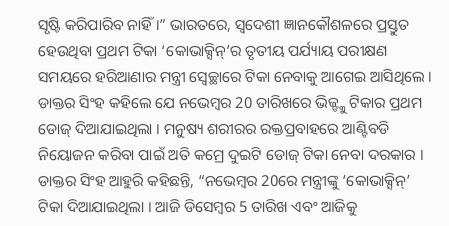ସୃଷ୍ଟି କରିପାରିବ ନାହିଁ ।” ଭାରତରେ, ସ୍ବଦେଶୀ ଜ୍ଞାନକୌଶଳରେ ପ୍ରସ୍ତୁତ ହେଉଥିବା ପ୍ରଥମ ଟିକା ‘କୋଭାକ୍ସିନ୍’ର ତୃତୀୟ ପର୍ଯ୍ୟାୟ ପରୀକ୍ଷଣ ସମୟରେ ହରିଆଣାର ମନ୍ତ୍ରୀ ସ୍ବେଚ୍ଛାରେ ଟିକା ନେବାକୁ ଆଗେଇ ଆସିଥିଲେ ।
ଡାକ୍ତର ସିଂହ କହିଲେ ଯେ ନଭେମ୍ବର 20 ତାରିଖରେ ଭିଜ୍ଙ୍କୁ ଟିକାର ପ୍ରଥମ ଡୋଜ୍ ଦିଆଯାଇଥିଲା । ମନୁଷ୍ୟ ଶରୀରର ରକ୍ତପ୍ରବାହରେ ଆଣ୍ଟିବଡି ନିୟୋଜନ କରିବା ପାଇଁ ଅତି କମ୍ରେ ଦୁଇଟି ଡୋଜ୍ ଟିକା ନେବା ଦରକାର ।
ଡାକ୍ତର ସିଂହ ଆହୁରି କହିଛନ୍ତି, “ନଭେମ୍ବର 20ରେ ମନ୍ତ୍ରୀଙ୍କୁ ‘କୋଭାକ୍ସିନ୍’ ଟିକା ଦିଆଯାଇଥିଲା । ଆଜି ଡିସେମ୍ବର 5 ତାରିଖ ଏବଂ ଆଜିକୁ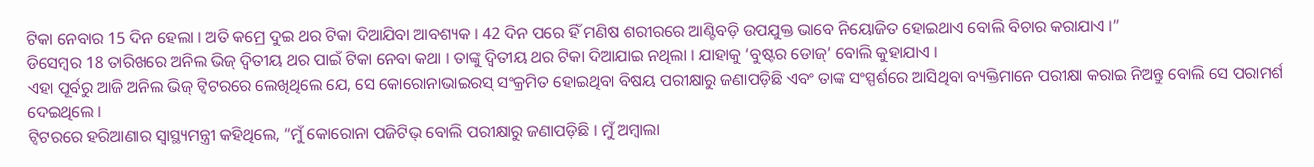ଟିକା ନେବାର 15 ଦିନ ହେଲା । ଅତି କମ୍ରେ ଦୁଇ ଥର ଟିକା ଦିଆଯିବା ଆବଶ୍ୟକ । 42 ଦିନ ପରେ ହିଁ ମଣିଷ ଶରୀରରେ ଆଣ୍ଟିବଡ଼ି ଉପଯୁକ୍ତ ଭାବେ ନିୟୋଜିତ ହୋଇଥାଏ ବୋଲି ବିଚାର କରାଯାଏ ।”
ଡିସେମ୍ବର 18 ତାରିଖରେ ଅନିଲ ଭିଜ୍ ଦ୍ବିତୀୟ ଥର ପାଇଁ ଟିକା ନେବା କଥା । ତାଙ୍କୁ ଦ୍ବିତୀୟ ଥର ଟିକା ଦିଆଯାଇ ନଥିଲା । ଯାହାକୁ ‘ବୁଷ୍ଟର ଡୋଜ୍’ ବୋଲି କୁହାଯାଏ ।
ଏହା ପୂର୍ବରୁ ଆଜି ଅନିଲ ଭିଜ୍ ଟ୍ବିଟରରେ ଲେଖିଥିଲେ ଯେ, ସେ କୋରୋନାଭାଇରସ୍ ସଂକ୍ରମିତ ହୋଇଥିବା ବିଷୟ ପରୀକ୍ଷାରୁ ଜଣାପଡ଼ିଛି ଏବଂ ତାଙ୍କ ସଂସ୍ପର୍ଶରେ ଆସିଥିବା ବ୍ୟକ୍ତିମାନେ ପରୀକ୍ଷା କରାଇ ନିଅନ୍ତୁ ବୋଲି ସେ ପରାମର୍ଶ ଦେଇଥିଲେ ।
ଟ୍ବିଟରରେ ହରିଆଣାର ସ୍ବାସ୍ଥ୍ୟମନ୍ତ୍ରୀ କହିଥିଲେ, “ମୁଁ କୋରୋନା ପଜିଟିଭ୍ ବୋଲି ପରୀକ୍ଷାରୁ ଜଣାପଡ଼ିଛି । ମୁଁ ଅମ୍ବାଲା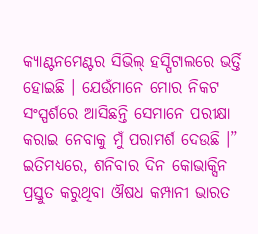କ୍ୟାଣ୍ଟନମେଣ୍ଟର ସିଭିଲ୍ ହସ୍ପିଟାଲରେ ଭର୍ତ୍ତି ହୋଇଛି । ଯେଉଁମାନେ ମୋର ନିକଟ ସଂସ୍ପର୍ଶରେ ଆସିଛନ୍ତି ସେମାନେ ପରୀକ୍ଷା କରାଇ ନେବାକୁ ମୁଁ ପରାମର୍ଶ ଦେଉଛି ।”
ଇତିମଧ୍ୟରେ, ଶନିବାର ଦିନ କୋଭାକ୍ସିନ ପ୍ରସ୍ତୁତ କରୁଥିବା ଔଷଧ କମ୍ପାନୀ ଭାରତ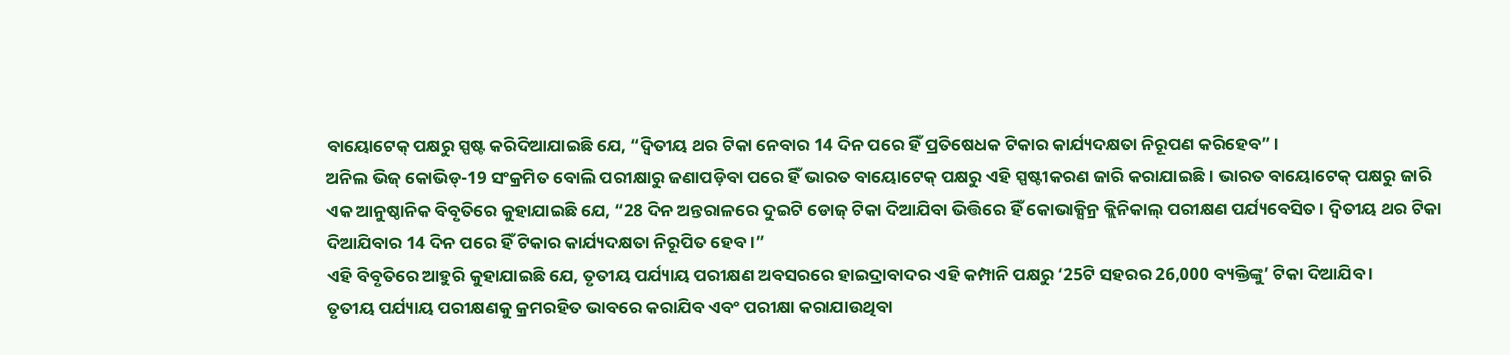ବାୟୋଟେକ୍ ପକ୍ଷରୁ ସ୍ପଷ୍ଟ କରିଦିଆଯାଇଛି ଯେ, “ଦ୍ବିତୀୟ ଥର ଟିକା ନେବାର 14 ଦିନ ପରେ ହିଁ ପ୍ରତିଷେଧକ ଟିକାର କାର୍ଯ୍ୟଦକ୍ଷତା ନିରୂପଣ କରିହେବ” ।
ଅନିଲ ଭିଜ୍ କୋଭିଡ୍-19 ସଂକ୍ରମିତ ବୋଲି ପରୀକ୍ଷାରୁ ଜଣାପଡ଼ିବା ପରେ ହିଁ ଭାରତ ବାୟୋଟେକ୍ ପକ୍ଷରୁ ଏହି ସ୍ପଷ୍ଟୀକରଣ ଜାରି କରାଯାଇଛି । ଭାରତ ବାୟୋଟେକ୍ ପକ୍ଷରୁ ଜାରି ଏକ ଆନୁଷ୍ଠାନିକ ବିବୃତିରେ କୁହାଯାଇଛି ଯେ, “28 ଦିନ ଅନ୍ତରାଳରେ ଦୁଇଟି ଡୋଜ୍ ଟିକା ଦିଆଯିବା ଭିତ୍ତିରେ ହିଁ କୋଭାକ୍ସିନ୍ର କ୍ଲିନିକାଲ୍ ପରୀକ୍ଷଣ ପର୍ଯ୍ୟବେସିତ । ଦ୍ବିତୀୟ ଥର ଟିକା ଦିଆଯିବାର 14 ଦିନ ପରେ ହିଁ ଟିକାର କାର୍ଯ୍ୟଦକ୍ଷତା ନିରୂପିତ ହେବ ।”
ଏହି ବିବୃତିରେ ଆହୁରି କୁହାଯାଇଛି ଯେ, ତୃତୀୟ ପର୍ଯ୍ୟାୟ ପରୀକ୍ଷଣ ଅବସରରେ ହାଇଦ୍ରାବାଦର ଏହି କମ୍ପାନି ପକ୍ଷରୁ ‘25ଟି ସହରର 26,000 ବ୍ୟକ୍ତିଙ୍କୁ’ ଟିକା ଦିଆଯିବ ।
ତୃତୀୟ ପର୍ଯ୍ୟାୟ ପରୀକ୍ଷଣକୁ କ୍ରମରହିତ ଭାବରେ କରାଯିବ ଏବଂ ପରୀକ୍ଷା କରାଯାଉଥିବା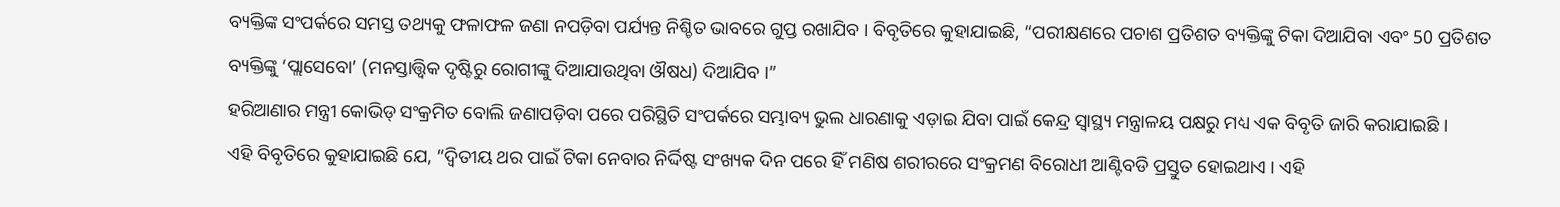ବ୍ୟକ୍ତିଙ୍କ ସଂପର୍କରେ ସମସ୍ତ ତଥ୍ୟକୁ ଫଳାଫଳ ଜଣା ନପଡ଼ିବା ପର୍ଯ୍ୟନ୍ତ ନିଶ୍ଚିତ ଭାବରେ ଗୁପ୍ତ ରଖାଯିବ । ବିବୃତିରେ କୁହାଯାଇଛି, “ପରୀକ୍ଷଣରେ ପଚାଶ ପ୍ରତିଶତ ବ୍ୟକ୍ତିଙ୍କୁ ଟିକା ଦିଆଯିବା ଏବଂ 50 ପ୍ରତିଶତ ବ୍ୟକ୍ତିଙ୍କୁ ‘ପ୍ଲାସେବୋ’ (ମନସ୍ତାତ୍ତ୍ବିକ ଦୃଷ୍ଟିରୁ ରୋଗୀଙ୍କୁ ଦିଆଯାଉଥିବା ଔଷଧ) ଦିଆଯିବ ।”
ହରିଆଣାର ମନ୍ତ୍ରୀ କୋଭିଡ୍ ସଂକ୍ରମିତ ବୋଲି ଜଣାପଡ଼ିବା ପରେ ପରିସ୍ଥିତି ସଂପର୍କରେ ସମ୍ଭାବ୍ୟ ଭୁଲ ଧାରଣାକୁ ଏଡ଼ାଇ ଯିବା ପାଇଁ କେନ୍ଦ୍ର ସ୍ବାସ୍ଥ୍ୟ ମନ୍ତ୍ରାଳୟ ପକ୍ଷରୁ ମଧ୍ୟ ଏକ ବିବୃତି ଜାରି କରାଯାଇଛି ।
ଏହି ବିବୃତିରେ କୁହାଯାଇଛି ଯେ, “ଦ୍ବିତୀୟ ଥର ପାଇଁ ଟିକା ନେବାର ନିର୍ଦ୍ଦିଷ୍ଟ ସଂଖ୍ୟକ ଦିନ ପରେ ହିଁ ମଣିଷ ଶରୀରରେ ସଂକ୍ରମଣ ବିରୋଧୀ ଆଣ୍ଟିବଡି ପ୍ରସ୍ତୁତ ହୋଇଥାଏ । ଏହି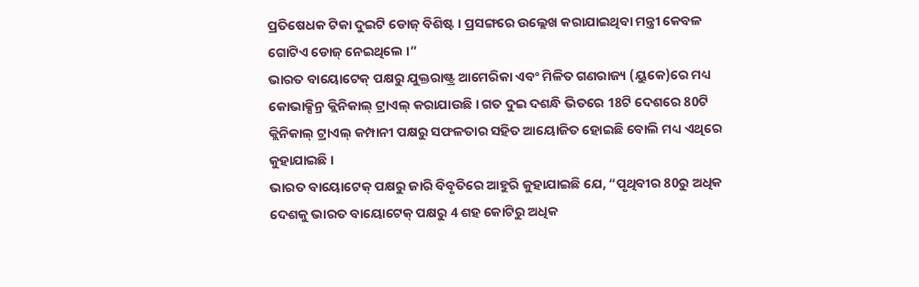ପ୍ରତିଷେଧକ ଟିକା ଦୁଇଟି ଡୋଜ୍ ବିଶିଷ୍ଟ । ପ୍ରସଙ୍ଗରେ ଉଲ୍ଲେଖ କରାଯାଇଥିବା ମନ୍ତ୍ରୀ କେବଳ ଗୋଟିଏ ଡୋଜ୍ ନେଇଥିଲେ ।”
ଭାରତ ବାୟୋଟେକ୍ ପକ୍ଷରୁ ଯୁକ୍ତରାଷ୍ଟ୍ର ଆମେରିକା ଏବଂ ମିଳିତ ଗଣରାଜ୍ୟ (ୟୁକେ)ରେ ମଧ୍ୟ କୋଭାକ୍ସିନ୍ର କ୍ଲିନିକାଲ୍ ଟ୍ରାଏଲ୍ କରାଯାଉଛି । ଗତ ଦୁଇ ଦଶନ୍ଧି ଭିତରେ 18ଟି ଦେଶରେ 80ଟି କ୍ଲିନିକାଲ୍ ଟ୍ରାଏଲ୍ କମ୍ପାନୀ ପକ୍ଷରୁ ସଫଳତାର ସହିତ ଆୟୋଜିତ ହୋଇଛି ବୋଲି ମଧ୍ୟ ଏଥିରେ କୁହାଯାଇଛି ।
ଭାରତ ବାୟୋଟେକ୍ ପକ୍ଷରୁ ଜାରି ବିବୃତିରେ ଆହୁରି କୁହାଯାଇଛି ଯେ, “ପୃଥିବୀର 80ରୁ ଅଧିକ ଦେଶକୁ ଭାରତ ବାୟୋଟେକ୍ ପକ୍ଷରୁ 4 ଶହ କୋଟିରୁ ଅଧିକ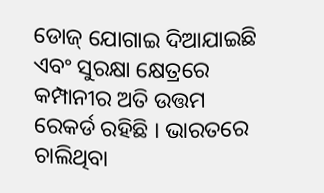ଡୋଜ୍ ଯୋଗାଇ ଦିଆଯାଇଛି ଏବଂ ସୁରକ୍ଷା କ୍ଷେତ୍ରରେ କମ୍ପାନୀର ଅତି ଉତ୍ତମ ରେକର୍ଡ ରହିଛି । ଭାରତରେ ଚାଲିଥିବା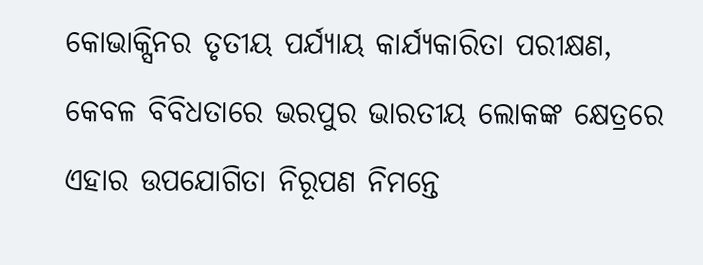କୋଭାକ୍ସିନର ତୃତୀୟ ପର୍ଯ୍ୟାୟ କାର୍ଯ୍ୟକାରିତା ପରୀକ୍ଷଣ, କେବଳ ବିବିଧତାରେ ଭରପୁର ଭାରତୀୟ ଲୋକଙ୍କ କ୍ଷେତ୍ରରେ ଏହାର ଉପଯୋଗିତା ନିରୂପଣ ନିମନ୍ତେ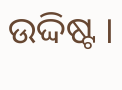ଉଦ୍ଦିଷ୍ଟ ।